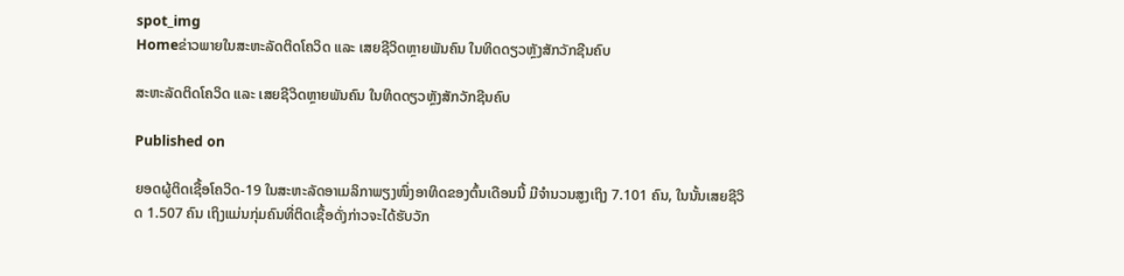spot_img
Homeຂ່າວພາຍໃນສະຫະລັດຕິດໂຄວິດ ແລະ ເສຍຊີວິດຫຼາຍພັນຄົນ ໃນທິດດຽວຫຼັງສັກວັກຊີນຄົບ

ສະຫະລັດຕິດໂຄວິດ ແລະ ເສຍຊີວິດຫຼາຍພັນຄົນ ໃນທິດດຽວຫຼັງສັກວັກຊີນຄົບ

Published on

ຍອດຜູ້ຕິດເຊື້ອໂຄວິດ-19 ໃນສະຫະລັດອາເມລິກາພຽງໜຶ່ງອາທິດຂອງຕົ້ນເດືອນນີ້ ມີຈຳນວນສູງເຖິງ 7.101 ຄົນ, ໃນນັ້ນເສຍຊີວິດ 1.507 ຄົນ ເຖິງແມ່ນກຸ່ມຄົນທີ່ຕິດເຊື້ອດັ່ງກ່າວຈະໄດ້ຮັບວັກ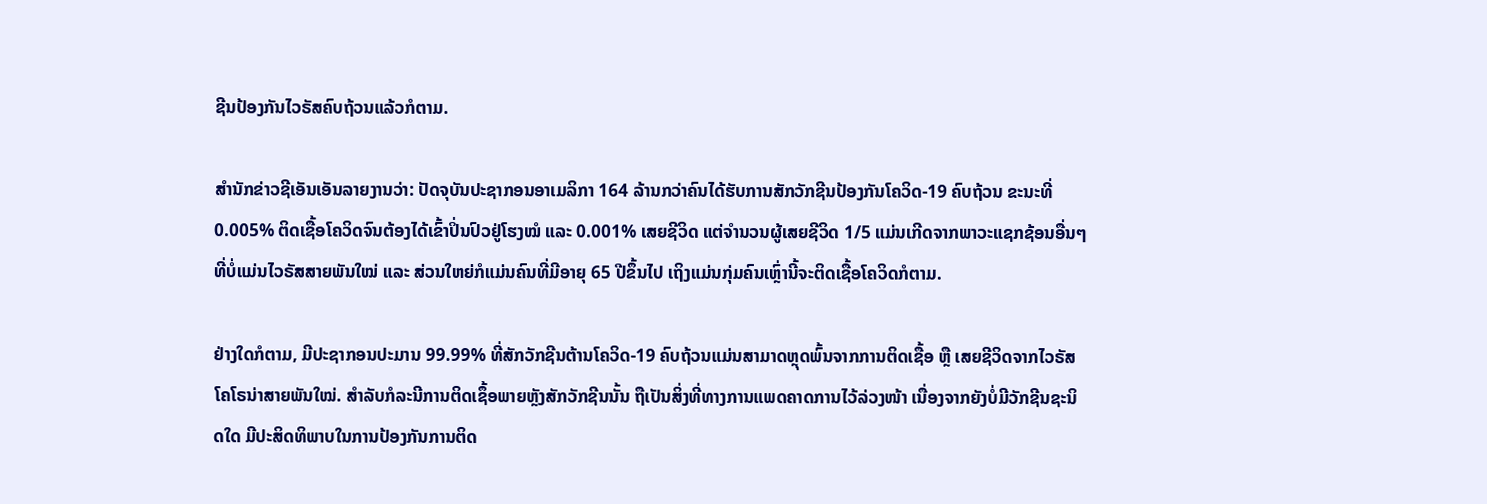ຊີນປ້ອງກັນໄວຣັສຄົບຖ້ວນແລ້ວກໍຕາມ.

ສຳນັກຂ່າວຊີເອັນເອັນລາຍງານວ່າ: ປັດຈຸບັນປະຊາກອນອາເມລິກາ 164 ລ້ານກວ່າຄົນໄດ້ຮັບການສັກວັກຊີນປ້ອງກັນໂຄວິດ-19 ຄົບຖ້ວນ ຂະນະທີ່ 0.005% ຕິດເຊື້ອໂຄວິດຈົນຕ້ອງໄດ້ເຂົ້າປິ່ນປົວຢູ່ໂຮງໝໍ ແລະ 0.001% ເສຍຊີວິດ ແຕ່ຈຳນວນຜູ້ເສຍຊີວິດ 1/5 ແມ່ນເກີດຈາກພາວະແຊກຊ້ອນອື່ນໆທີ່ບໍ່ແມ່ນໄວຣັສສາຍພັນໃໝ່ ແລະ ສ່ວນໃຫຍ່ກໍແມ່ນຄົນທີ່ມີອາຍຸ 65 ປີຂຶ້ນໄປ ເຖິງແມ່ນກຸ່ມຄົນເຫຼົ່ານີ້ຈະຕິດເຊື້ອໂຄວິດກໍຕາມ.

ຢ່າງໃດກໍຕາມ, ມີປະຊາກອນປະມານ 99.99% ທີ່ສັກວັກຊີນຕ້ານໂຄວິດ-19 ຄົບຖ້ວນແມ່ນສາມາດຫຼຸດພົ້ນຈາກການຕິດເຊື້ອ ຫຼື ເສຍຊີວິດຈາກໄວຣັສໂຄໂຣນ່າສາຍພັນໃໝ່. ສຳລັບກໍລະນີການຕິດເຊຶ້ອພາຍຫຼັງສັກວັກຊີນນັ້ນ ຖືເປັນສິ່ງທີ່ທາງການແພດຄາດການໄວ້ລ່ວງໜ້າ ເນື່ອງຈາກຍັງບໍ່ມີວັກຊີນຊະນິດໃດ ມີປະສິດທິພາບໃນການປ້ອງກັນການຕິດ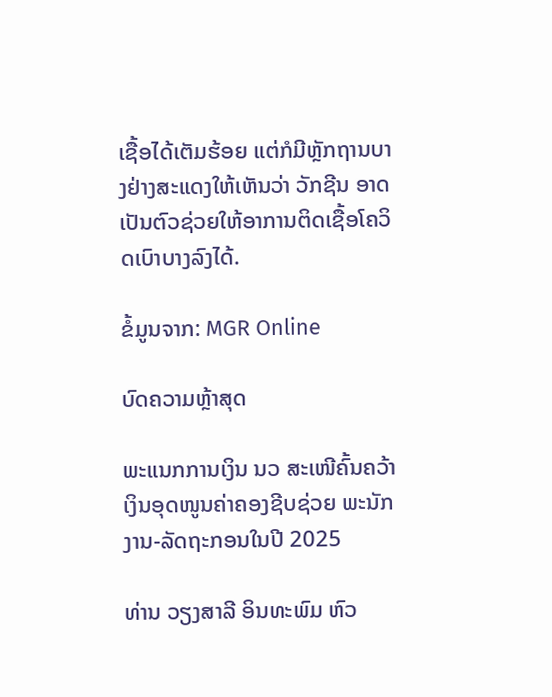ເຊື້ອໄດ້ເຕັມຮ້ອຍ ແຕ່ກໍມີຫຼັກຖານບາງຢ່າງສະແດງໃຫ້ເຫັນວ່າ ວັກຊີນ ອາດເປັນຕົວຊ່ວຍໃຫ້ອາການຕິດເຊື້ອໂຄວິດເບົາບາງລົງໄດ້.

ຂໍ້ມູນຈາກ: MGR Online

ບົດຄວາມຫຼ້າສຸດ

ພະແນກການເງິນ ນວ ສະເໜີຄົ້ນຄວ້າເງິນອຸດໜູນຄ່າຄອງຊີບຊ່ວຍ ພະນັກງານ-ລັດຖະກອນໃນປີ 2025

ທ່ານ ວຽງສາລີ ອິນທະພົມ ຫົວ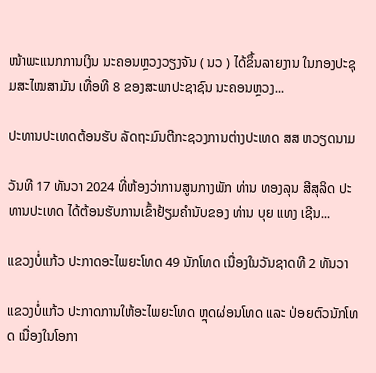ໜ້າພະແນກການເງິນ ນະຄອນຫຼວງວຽງຈັນ ( ນວ ) ໄດ້ຂຶ້ນລາຍງານ ໃນກອງປະຊຸມສະໄໝສາມັນ ເທື່ອທີ 8 ຂອງສະພາປະຊາຊົນ ນະຄອນຫຼວງ...

ປະທານປະເທດຕ້ອນຮັບ ລັດຖະມົນຕີກະຊວງການຕ່າງປະເທດ ສສ ຫວຽດນາມ

ວັນທີ 17 ທັນວາ 2024 ທີ່ຫ້ອງວ່າການສູນກາງພັກ ທ່ານ ທອງລຸນ ສີສຸລິດ ປະທານປະເທດ ໄດ້ຕ້ອນຮັບການເຂົ້າຢ້ຽມຄຳນັບຂອງ ທ່ານ ບຸຍ ແທງ ເຊີນ...

ແຂວງບໍ່ແກ້ວ ປະກາດອະໄພຍະໂທດ 49 ນັກໂທດ ເນື່ອງໃນວັນຊາດທີ 2 ທັນວາ

ແຂວງບໍ່ແກ້ວ ປະກາດການໃຫ້ອະໄພຍະໂທດ ຫຼຸດຜ່ອນໂທດ ແລະ ປ່ອຍຕົວນັກໂທດ ເນື່ອງໃນໂອກາ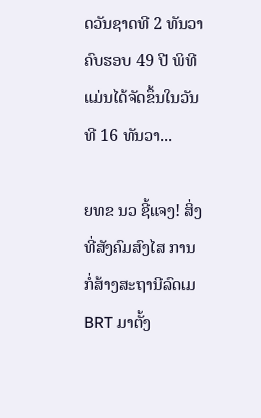ດວັນຊາດທີ 2 ທັນວາ ຄົບຮອບ 49 ປີ ພິທີແມ່ນໄດ້ຈັດຂຶ້ນໃນວັນທີ 16 ທັນວາ...

ຍທຂ ນວ ຊີ້ແຈງ! ສິ່ງທີ່ສັງຄົມສົງໄສ ການກໍ່ສ້າງສະຖານີລົດເມ BRT ມາຕັ້ງ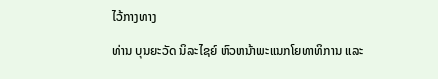ໄວ້ກາງທາງ

ທ່ານ ບຸນຍະວັດ ນິລະໄຊຍ໌ ຫົວຫນ້າພະແນກໂຍທາທິການ ແລະ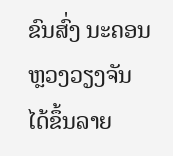ຂົນສົ່ງ ນະຄອນຫຼວງວຽງຈັນ ໄດ້ຂຶ້ນລາຍ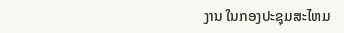ງານ ໃນກອງປະຊຸມສະໄຫມ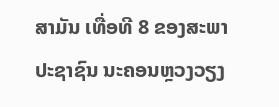ສາມັນ ເທື່ອທີ 8 ຂອງສະພາປະຊາຊົນ ນະຄອນຫຼວງວຽງ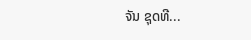ຈັນ ຊຸດທີ...